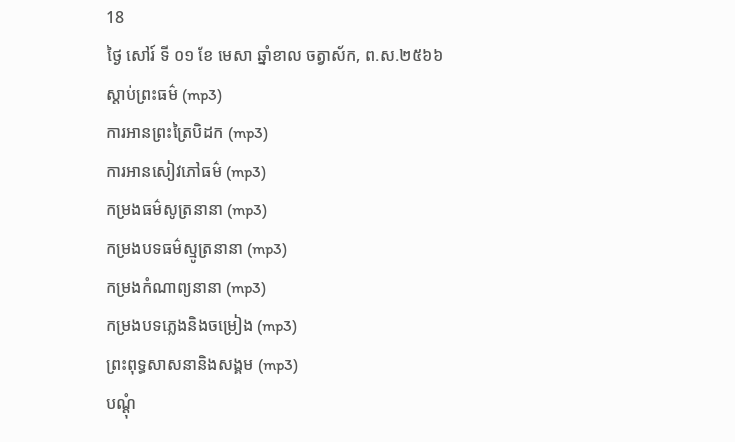18
ថ្ងៃ សៅរ៍ ទី ០១ ខែ មេសា ឆ្នាំខាល ចត្វាស័ក, ព.ស.២៥៦៦
ស្តាប់ព្រះធម៌ (mp3)
ការអានព្រះត្រៃបិដក (mp3)
ការអានសៀវភៅធម៌ (mp3)
កម្រងធម៌សូត្រនានា (mp3)
កម្រងបទធម៌ស្មូត្រនានា (mp3)
កម្រងកំណាព្យនានា (mp3)
កម្រងបទភ្លេងនិងចម្រៀង (mp3)
ព្រះពុទ្ធសាសនានិងសង្គម (mp3)
បណ្តុំ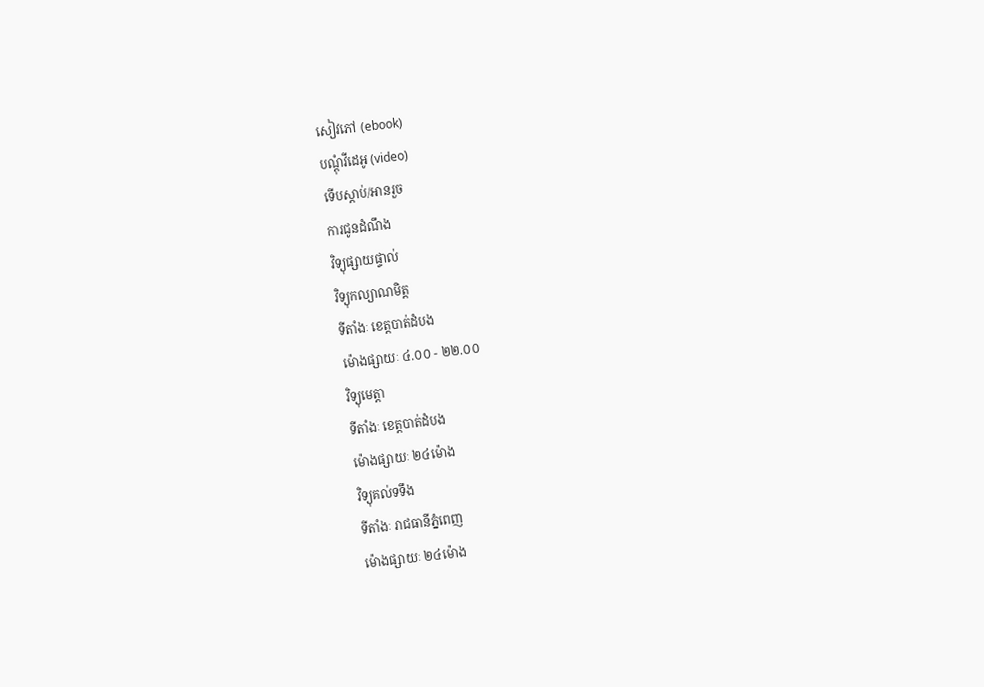សៀវភៅ (ebook)
បណ្តុំវីដេអូ (video)
ទើបស្តាប់/អានរួច
ការជូនដំណឹង
វិទ្យុផ្សាយផ្ទាល់
វិទ្យុកល្យាណមិត្ត
ទីតាំងៈ ខេត្តបាត់ដំបង
ម៉ោងផ្សាយៈ ៤.០០ - ២២.០០
វិទ្យុមេត្តា
ទីតាំងៈ ខេត្តបាត់ដំបង
ម៉ោងផ្សាយៈ ២៤ម៉ោង
វិទ្យុគល់ទទឹង
ទីតាំងៈ រាជធានីភ្នំពេញ
ម៉ោងផ្សាយៈ ២៤ម៉ោង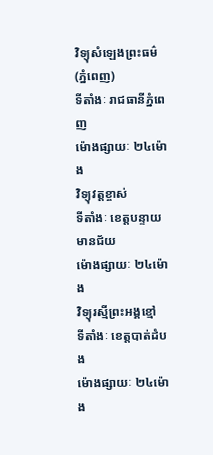វិទ្យុសំឡេងព្រះធម៌ (ភ្នំពេញ)
ទីតាំងៈ រាជធានីភ្នំពេញ
ម៉ោងផ្សាយៈ ២៤ម៉ោង
វិទ្យុវត្តខ្ចាស់
ទីតាំងៈ ខេត្តបន្ទាយមានជ័យ
ម៉ោងផ្សាយៈ ២៤ម៉ោង
វិទ្យុរស្មីព្រះអង្គខ្មៅ
ទីតាំងៈ ខេត្តបាត់ដំបង
ម៉ោងផ្សាយៈ ២៤ម៉ោង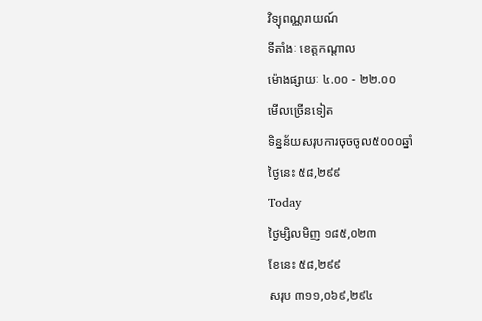វិទ្យុពណ្ណរាយណ៍
ទីតាំងៈ ខេត្តកណ្តាល
ម៉ោងផ្សាយៈ ៤.០០ - ២២.០០
មើលច្រើនទៀត
ទិន្នន័យសរុបការចុចចូល៥០០០ឆ្នាំ
ថ្ងៃនេះ ៥៨,២៩៩
Today
ថ្ងៃម្សិលមិញ ១៨៥,០២៣
ខែនេះ ៥៨,២៩៩
សរុប ៣១១,០៦៩,២៩៤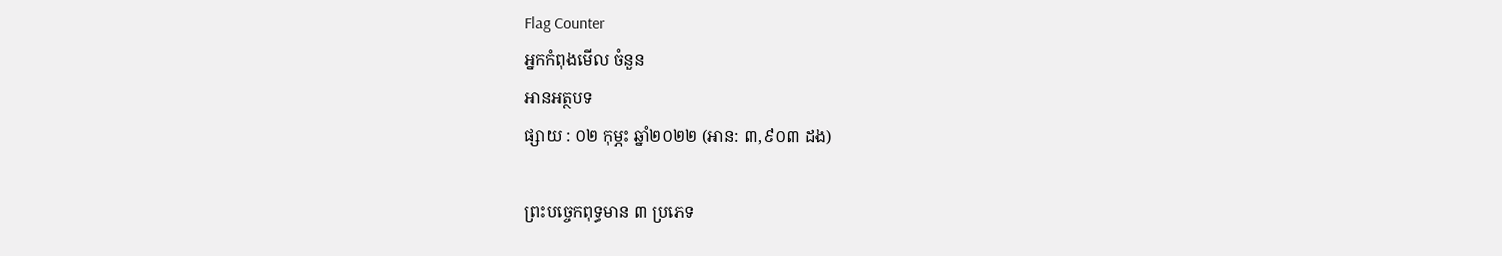Flag Counter
អ្នកកំពុងមើល ចំនួន
អានអត្ថបទ
ផ្សាយ : ០២ កុម្ភះ ឆ្នាំ២០២២ (អាន: ៣,៩០៣ ដង)

ព្រះបច្ចេកពុទ្ធមាន ៣ ប្រភេទ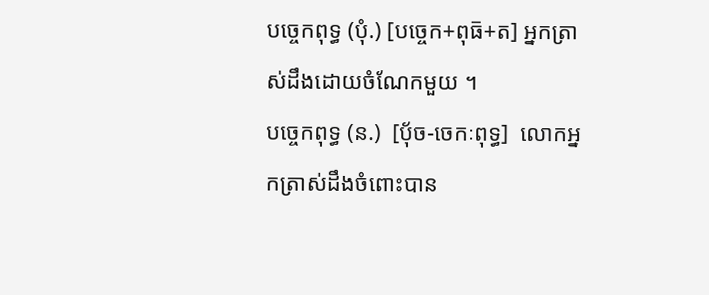បច្ចេកពុទ្ធ (បុំ.) [បច្ចេក+ពុធ៑+ត] អ្នកត្រាស់ដឹងដោយចំណែកមួយ ។
បច្ចេកពុទ្ធ (ន.)  [ប៉័ច-ចេកៈពុទ្ធ]  លោកអ្នកត្រាស់ដឹងចំពោះបាន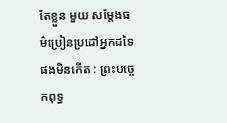តែខ្លួន មួយ សម្ដែងធម៌ប្រៀនប្រដៅអ្នកដទៃផងមិនកើត : ព្រះបច្ចេកពុទ្ធ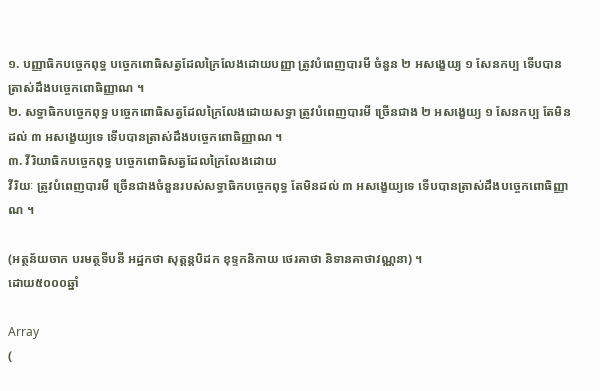១. បញ្ញាធិកបច្ចេកពុទ្ធ បច្ចេកពោធិសត្វដែលក្រៃលែងដោយបញ្ញា ត្រូវបំពេញបារមី ចំនួន ២ អសង្ខេយ្យ ១ សែនកប្ប ទើបបានត្រាស់ដឹងបច្ចេកពោធិញ្ញាណ ។
២. សទ្ធាធិកបច្ចេកពុទ្ធ បច្ចេកពោធិសត្វដែលក្រៃលែងដោយសទ្ធា ត្រូវបំពេញបារមី ច្រើនជាង ២ អសង្ខេយ្យ ១ សែនកប្ប តែមិនដល់ ៣ អសង្ខេយ្យទេ ទើបបានត្រាស់ដឹងបច្ចេកពោធិញ្ញាណ ។
៣. វីរិយាធិកបច្ចេកពុទ្ធ បច្ចេកពោធិសត្វដែលក្រៃលែងដោយ
វីរិយៈ ត្រូវបំពេញបារមី ច្រើនជាងចំនួនរបស់សទ្ធាធិកបច្ចេកពុទ្ធ តែមិនដល់ ៣ អសង្ខេយ្យទេ ទើបបានត្រាស់ដឹងបច្ចេកពោធិញ្ញាណ ។

(អត្ថន័យចាក បរមត្ថទីបនី អដ្ឋកថា សុត្តន្តបិដក ខុទ្ទកនិកាយ ថេរគាថា និទានគាថាវណ្ណនា) ។
ដោយ៥០០០ឆ្នាំ

Array
(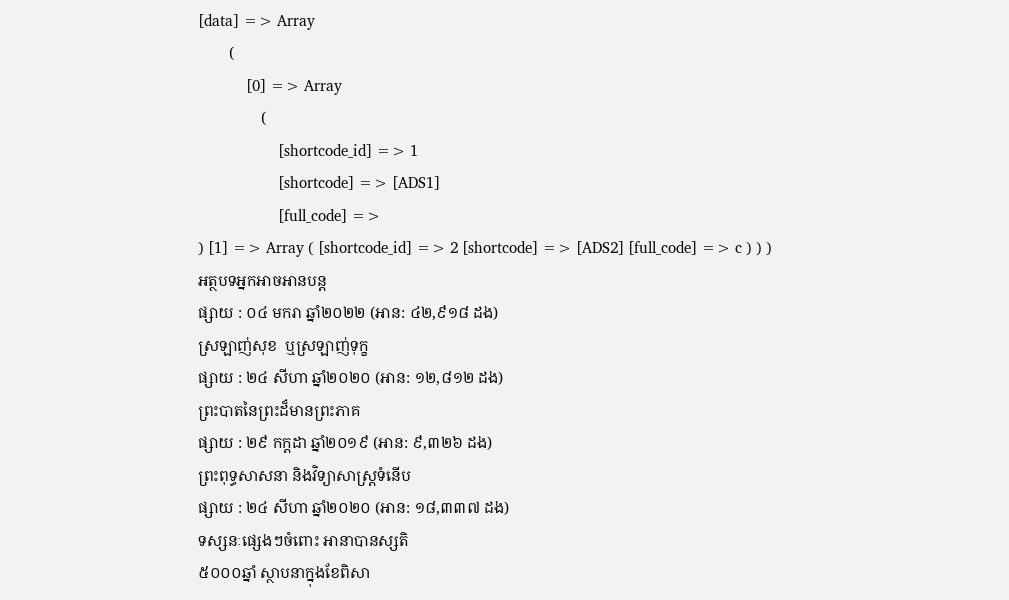[data] => Array
        (
            [0] => Array
                (
                    [shortcode_id] => 1
                    [shortcode] => [ADS1]
                    [full_code] =>
) [1] => Array ( [shortcode_id] => 2 [shortcode] => [ADS2] [full_code] => c ) ) )
អត្ថបទអ្នកអាចអានបន្ត
ផ្សាយ : ០៤ មករា ឆ្នាំ២០២២ (អាន: ៤២,៩១៨ ដង)
ស្រឡាញ់សុខ  ឬស្រឡាញ់ទុក្ខ
ផ្សាយ : ២៤ សីហា ឆ្នាំ២០២០ (អាន: ១២,៨១២ ដង)
ព្រះបាតនៃព្រះដ៏មានព្រះភាគ
ផ្សាយ : ២៩ កក្តដា ឆ្នាំ២០១៩ (អាន: ៩,៣២៦ ដង)
ព្រះពុទ្ធសាសនា និងវិទ្យាសាស្ត្រទំនើប
ផ្សាយ : ២៤ សីហា ឆ្នាំ២០២០ (អាន: ១៨,៣៣៧ ដង)
ទស្សនៈផ្សេងៗចំពោះ អានាបានស្សតិ
៥០០០ឆ្នាំ ស្ថាបនាក្នុងខែពិសា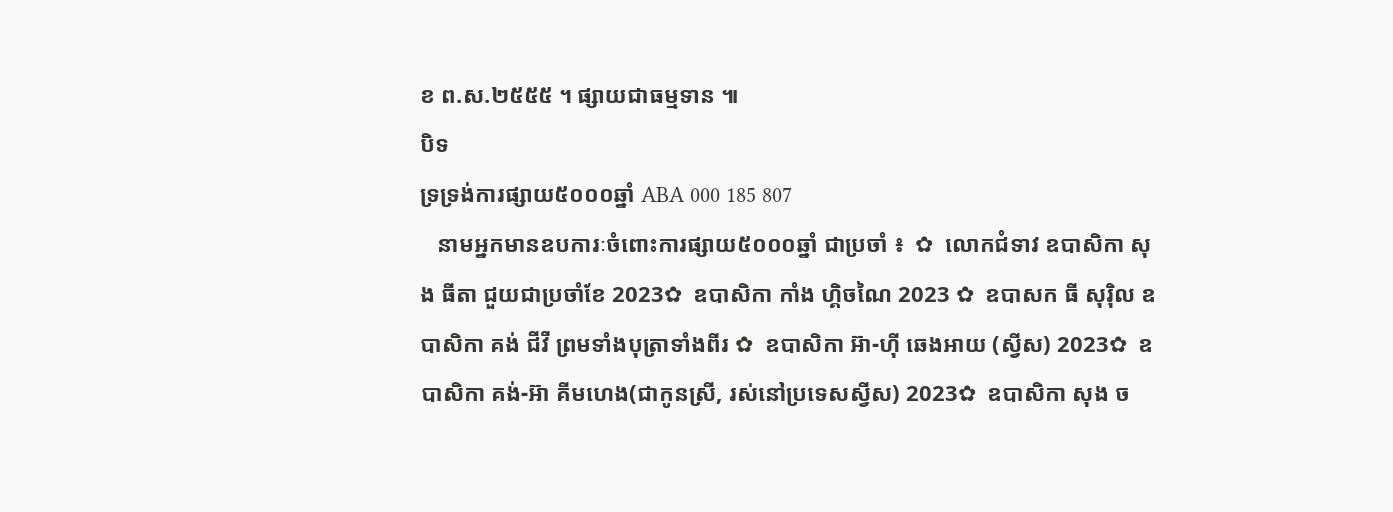ខ ព.ស.២៥៥៥ ។ ផ្សាយជាធម្មទាន ៕
បិទ
ទ្រទ្រង់ការផ្សាយ៥០០០ឆ្នាំ ABA 000 185 807
   នាមអ្នកមានឧបការៈចំពោះការផ្សាយ៥០០០ឆ្នាំ ជាប្រចាំ ៖  ✿  លោកជំទាវ ឧបាសិកា សុង ធីតា ជួយជាប្រចាំខែ 2023✿  ឧបាសិកា កាំង ហ្គិចណៃ 2023 ✿  ឧបាសក ធី សុរ៉ិល ឧបាសិកា គង់ ជីវី ព្រមទាំងបុត្រាទាំងពីរ ✿  ឧបាសិកា អ៊ា-ហុី ឆេងអាយ (ស្វីស) 2023✿  ឧបាសិកា គង់-អ៊ា គីមហេង(ជាកូនស្រី, រស់នៅប្រទេសស្វីស) 2023✿  ឧបាសិកា សុង ច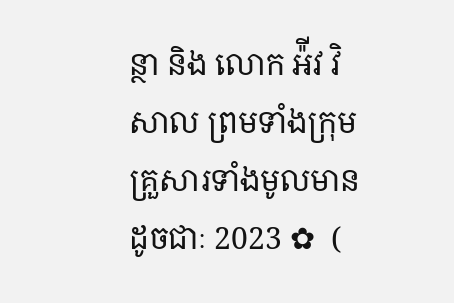ន្ថា និង លោក អ៉ីវ វិសាល ព្រមទាំងក្រុមគ្រួសារទាំងមូលមានដូចជាៈ 2023 ✿  (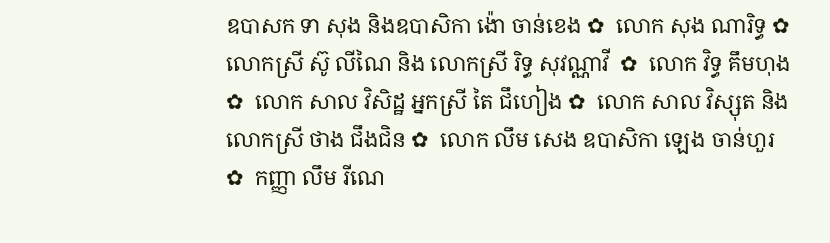ឧបាសក ទា សុង និងឧបាសិកា ង៉ោ ចាន់ខេង ✿  លោក សុង ណារិទ្ធ ✿  លោកស្រី ស៊ូ លីណៃ និង លោកស្រី រិទ្ធ សុវណ្ណាវី  ✿  លោក វិទ្ធ គឹមហុង ✿  លោក សាល វិសិដ្ឋ អ្នកស្រី តៃ ជឹហៀង ✿  លោក សាល វិស្សុត និង លោកស្រី ថាង ជឹងជិន ✿  លោក លឹម សេង ឧបាសិកា ឡេង ចាន់ហួរ ✿  កញ្ញា លឹម រីណេ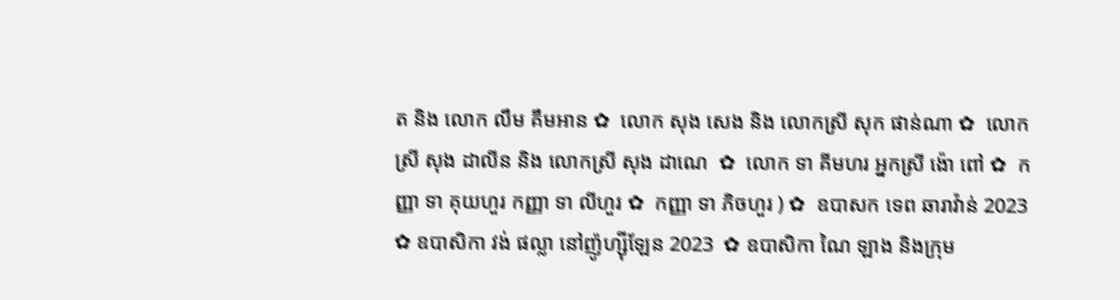ត និង លោក លឹម គឹមអាន ✿  លោក សុង សេង និង លោកស្រី សុក ផាន់ណា ✿  លោកស្រី សុង ដាលីន និង លោកស្រី សុង ដាណេ  ✿  លោក ទា គីមហរ អ្នកស្រី ង៉ោ ពៅ ✿  កញ្ញា ទា គុយហួរ កញ្ញា ទា លីហួរ ✿  កញ្ញា ទា ភិចហួរ ) ✿  ឧបាសក ទេព ឆារាវ៉ាន់ 2023 ✿ ឧបាសិកា វង់ ផល្លា នៅញ៉ូហ្ស៊ីឡែន 2023  ✿ ឧបាសិកា ណៃ ឡាង និងក្រុម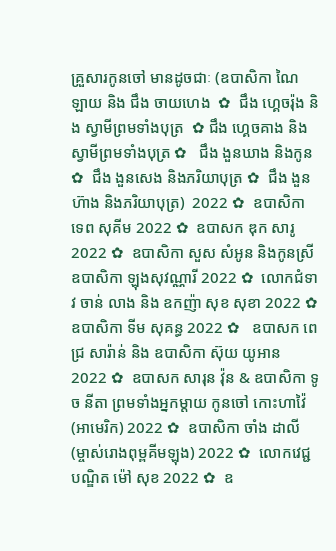គ្រួសារកូនចៅ មានដូចជាៈ (ឧបាសិកា ណៃ ឡាយ និង ជឹង ចាយហេង  ✿  ជឹង ហ្គេចរ៉ុង និង ស្វាមីព្រមទាំងបុត្រ  ✿ ជឹង ហ្គេចគាង និង ស្វាមីព្រមទាំងបុត្រ ✿   ជឹង ងួនឃាង និងកូន  ✿  ជឹង ងួនសេង និងភរិយាបុត្រ ✿  ជឹង ងួនហ៊ាង និងភរិយាបុត្រ)  2022 ✿  ឧបាសិកា ទេព សុគីម 2022 ✿  ឧបាសក ឌុក សារូ 2022 ✿  ឧបាសិកា សួស សំអូន និងកូនស្រី ឧបាសិកា ឡុងសុវណ្ណារី 2022 ✿  លោកជំទាវ ចាន់ លាង និង ឧកញ៉ា សុខ សុខា 2022 ✿  ឧបាសិកា ទីម សុគន្ធ 2022 ✿   ឧបាសក ពេជ្រ សារ៉ាន់ និង ឧបាសិកា ស៊ុយ យូអាន 2022 ✿  ឧបាសក សារុន វ៉ុន & ឧបាសិកា ទូច នីតា ព្រមទាំងអ្នកម្តាយ កូនចៅ កោះហាវ៉ៃ (អាមេរិក) 2022 ✿  ឧបាសិកា ចាំង ដាលី (ម្ចាស់រោងពុម្ពគីមឡុង) 2022 ✿  លោកវេជ្ជបណ្ឌិត ម៉ៅ សុខ 2022 ✿  ឧ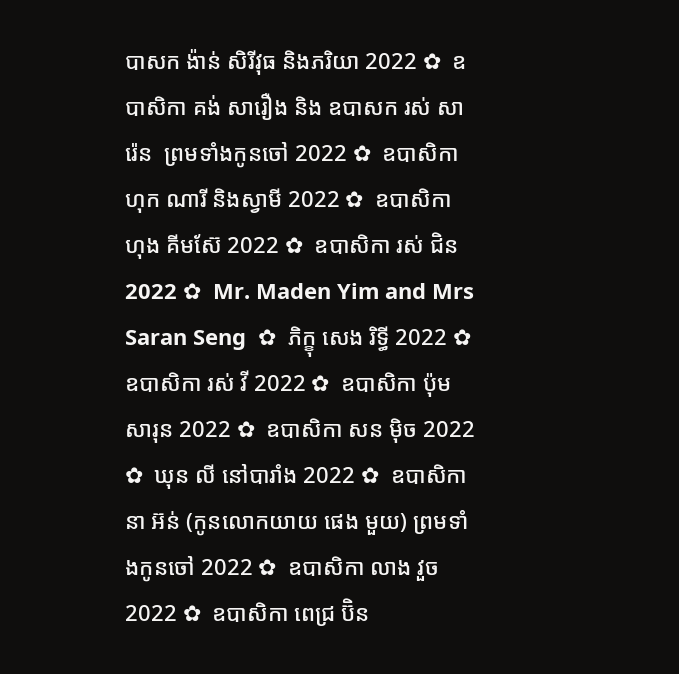បាសក ង៉ាន់ សិរីវុធ និងភរិយា 2022 ✿  ឧបាសិកា គង់ សារឿង និង ឧបាសក រស់ សារ៉េន  ព្រមទាំងកូនចៅ 2022 ✿  ឧបាសិកា ហុក ណារី និងស្វាមី 2022 ✿  ឧបាសិកា ហុង គីមស៊ែ 2022 ✿  ឧបាសិកា រស់ ជិន 2022 ✿  Mr. Maden Yim and Mrs Saran Seng  ✿  ភិក្ខុ សេង រិទ្ធី 2022 ✿  ឧបាសិកា រស់ វី 2022 ✿  ឧបាសិកា ប៉ុម សារុន 2022 ✿  ឧបាសិកា សន ម៉ិច 2022 ✿  ឃុន លី នៅបារាំង 2022 ✿  ឧបាសិកា នា អ៊ន់ (កូនលោកយាយ ផេង មួយ) ព្រមទាំងកូនចៅ 2022 ✿  ឧបាសិកា លាង វួច  2022 ✿  ឧបាសិកា ពេជ្រ ប៊ិន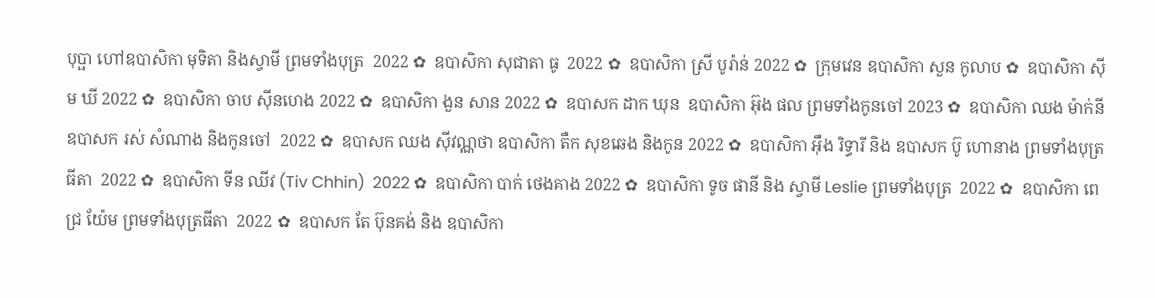បុប្ផា ហៅឧបាសិកា មុទិតា និងស្វាមី ព្រមទាំងបុត្រ  2022 ✿  ឧបាសិកា សុជាតា ធូ  2022 ✿  ឧបាសិកា ស្រី បូរ៉ាន់ 2022 ✿  ក្រុមវេន ឧបាសិកា សួន កូលាប ✿  ឧបាសិកា ស៊ីម ឃី 2022 ✿  ឧបាសិកា ចាប ស៊ីនហេង 2022 ✿  ឧបាសិកា ងួន សាន 2022 ✿  ឧបាសក ដាក ឃុន  ឧបាសិកា អ៊ុង ផល ព្រមទាំងកូនចៅ 2023 ✿  ឧបាសិកា ឈង ម៉ាក់នី ឧបាសក រស់ សំណាង និងកូនចៅ  2022 ✿  ឧបាសក ឈង សុីវណ្ណថា ឧបាសិកា តឺក សុខឆេង និងកូន 2022 ✿  ឧបាសិកា អុឹង រិទ្ធារី និង ឧបាសក ប៊ូ ហោនាង ព្រមទាំងបុត្រធីតា  2022 ✿  ឧបាសិកា ទីន ឈីវ (Tiv Chhin)  2022 ✿  ឧបាសិកា បាក់ ថេងគាង 2022 ✿  ឧបាសិកា ទូច ផានី និង ស្វាមី Leslie ព្រមទាំងបុត្រ  2022 ✿  ឧបាសិកា ពេជ្រ យ៉ែម ព្រមទាំងបុត្រធីតា  2022 ✿  ឧបាសក តែ ប៊ុនគង់ និង ឧបាសិកា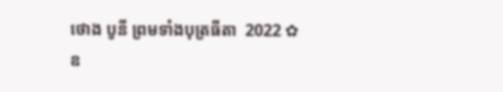ថោង បូនី ព្រមទាំងបុត្រធីតា  2022 ✿  ឧ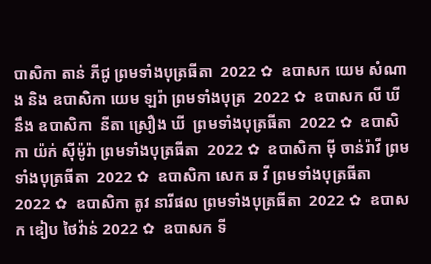បាសិកា តាន់ ភីជូ ព្រមទាំងបុត្រធីតា  2022 ✿  ឧបាសក យេម សំណាង និង ឧបាសិកា យេម ឡរ៉ា ព្រមទាំងបុត្រ  2022 ✿  ឧបាសក លី ឃី នឹង ឧបាសិកា  នីតា ស្រឿង ឃី  ព្រមទាំងបុត្រធីតា  2022 ✿  ឧបាសិកា យ៉ក់ សុីម៉ូរ៉ា ព្រមទាំងបុត្រធីតា  2022 ✿  ឧបាសិកា មុី ចាន់រ៉ាវី ព្រមទាំងបុត្រធីតា  2022 ✿  ឧបាសិកា សេក ឆ វី ព្រមទាំងបុត្រធីតា  2022 ✿  ឧបាសិកា តូវ នារីផល ព្រមទាំងបុត្រធីតា  2022 ✿  ឧបាសក ឌៀប ថៃវ៉ាន់ 2022 ✿  ឧបាសក ទី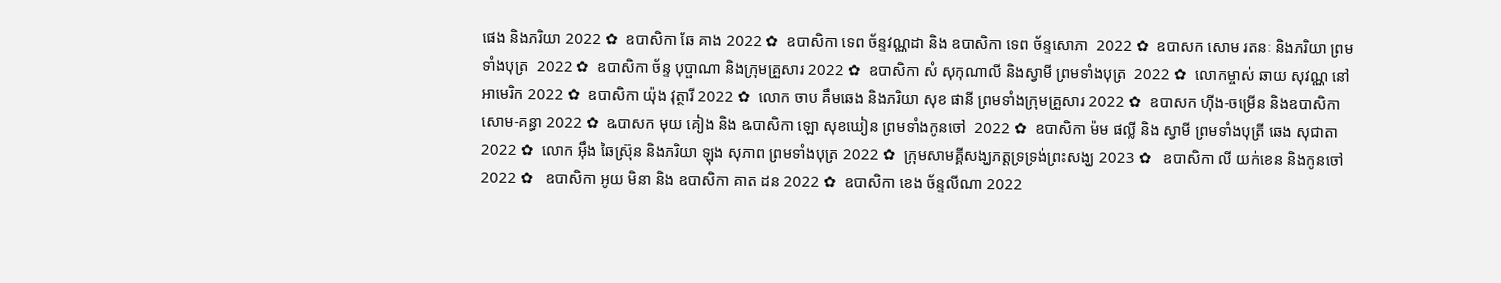ផេង និងភរិយា 2022 ✿  ឧបាសិកា ឆែ គាង 2022 ✿  ឧបាសិកា ទេព ច័ន្ទវណ្ណដា និង ឧបាសិកា ទេព ច័ន្ទសោភា  2022 ✿  ឧបាសក សោម រតនៈ និងភរិយា ព្រមទាំងបុត្រ  2022 ✿  ឧបាសិកា ច័ន្ទ បុប្ផាណា និងក្រុមគ្រួសារ 2022 ✿  ឧបាសិកា សំ សុកុណាលី និងស្វាមី ព្រមទាំងបុត្រ  2022 ✿  លោកម្ចាស់ ឆាយ សុវណ្ណ នៅអាមេរិក 2022 ✿  ឧបាសិកា យ៉ុង វុត្ថារី 2022 ✿  លោក ចាប គឹមឆេង និងភរិយា សុខ ផានី ព្រមទាំងក្រុមគ្រួសារ 2022 ✿  ឧបាសក ហ៊ីង-ចម្រើន និងឧបាសិកា សោម-គន្ធា 2022 ✿  ឩបាសក មុយ គៀង និង ឩបាសិកា ឡោ សុខឃៀន ព្រមទាំងកូនចៅ  2022 ✿  ឧបាសិកា ម៉ម ផល្លី និង ស្វាមី ព្រមទាំងបុត្រី ឆេង សុជាតា 2022 ✿  លោក អ៊ឹង ឆៃស្រ៊ុន និងភរិយា ឡុង សុភាព ព្រមទាំងបុត្រ 2022 ✿  ក្រុមសាមគ្គីសង្ឃភត្តទ្រទ្រង់ព្រះសង្ឃ 2023 ✿   ឧបាសិកា លី យក់ខេន និងកូនចៅ 2022 ✿   ឧបាសិកា អូយ មិនា និង ឧបាសិកា គាត ដន 2022 ✿  ឧបាសិកា ខេង ច័ន្ទលីណា 2022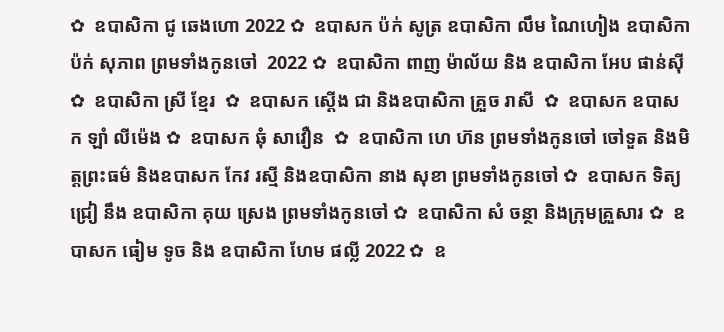✿  ឧបាសិកា ជូ ឆេងហោ 2022 ✿  ឧបាសក ប៉ក់ សូត្រ ឧបាសិកា លឹម ណៃហៀង ឧបាសិកា ប៉ក់ សុភាព ព្រមទាំងកូនចៅ  2022 ✿  ឧបាសិកា ពាញ ម៉ាល័យ និង ឧបាសិកា អែប ផាន់ស៊ី  ✿  ឧបាសិកា ស្រី ខ្មែរ  ✿  ឧបាសក ស្តើង ជា និងឧបាសិកា គ្រួច រាសី  ✿  ឧបាសក ឧបាសក ឡាំ លីម៉េង ✿  ឧបាសក ឆុំ សាវឿន  ✿  ឧបាសិកា ហេ ហ៊ន ព្រមទាំងកូនចៅ ចៅទួត និងមិត្តព្រះធម៌ និងឧបាសក កែវ រស្មី និងឧបាសិកា នាង សុខា ព្រមទាំងកូនចៅ ✿  ឧបាសក ទិត្យ ជ្រៀ នឹង ឧបាសិកា គុយ ស្រេង ព្រមទាំងកូនចៅ ✿  ឧបាសិកា សំ ចន្ថា និងក្រុមគ្រួសារ ✿  ឧបាសក ធៀម ទូច និង ឧបាសិកា ហែម ផល្លី 2022 ✿  ឧ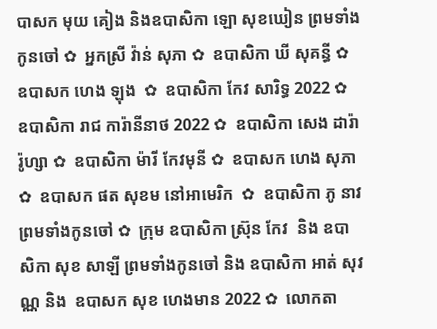បាសក មុយ គៀង និងឧបាសិកា ឡោ សុខឃៀន ព្រមទាំងកូនចៅ ✿  អ្នកស្រី វ៉ាន់ សុភា ✿  ឧបាសិកា ឃី សុគន្ធី ✿  ឧបាសក ហេង ឡុង  ✿  ឧបាសិកា កែវ សារិទ្ធ 2022 ✿  ឧបាសិកា រាជ ការ៉ានីនាថ 2022 ✿  ឧបាសិកា សេង ដារ៉ារ៉ូហ្សា ✿  ឧបាសិកា ម៉ារី កែវមុនី ✿  ឧបាសក ហេង សុភា  ✿  ឧបាសក ផត សុខម នៅអាមេរិក  ✿  ឧបាសិកា ភូ នាវ ព្រមទាំងកូនចៅ ✿  ក្រុម ឧបាសិកា ស្រ៊ុន កែវ  និង ឧបាសិកា សុខ សាឡី ព្រមទាំងកូនចៅ និង ឧបាសិកា អាត់ សុវណ្ណ និង  ឧបាសក សុខ ហេងមាន 2022 ✿  លោកតា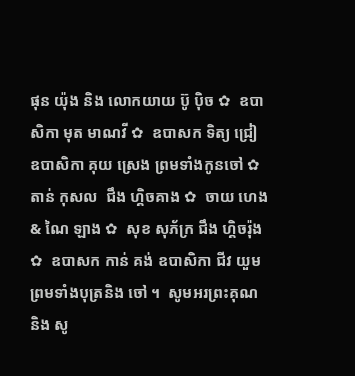ផុន យ៉ុង និង លោកយាយ ប៊ូ ប៉ិច ✿  ឧបាសិកា មុត មាណវី ✿  ឧបាសក ទិត្យ ជ្រៀ ឧបាសិកា គុយ ស្រេង ព្រមទាំងកូនចៅ ✿  តាន់ កុសល  ជឹង ហ្គិចគាង ✿  ចាយ ហេង & ណៃ ឡាង ✿  សុខ សុភ័ក្រ ជឹង ហ្គិចរ៉ុង ✿  ឧបាសក កាន់ គង់ ឧបាសិកា ជីវ យួម ព្រមទាំងបុត្រនិង ចៅ ។  សូមអរព្រះគុណ និង សូ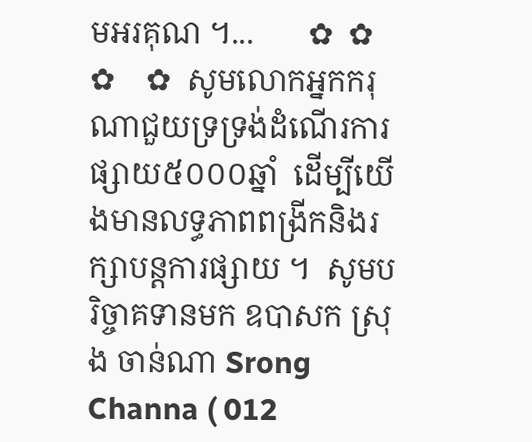មអរគុណ ។...       ✿  ✿  ✿    ✿  សូមលោកអ្នកករុណាជួយទ្រទ្រង់ដំណើរការផ្សាយ៥០០០ឆ្នាំ  ដើម្បីយើងមានលទ្ធភាពពង្រីកនិងរក្សាបន្តការផ្សាយ ។  សូមបរិច្ចាគទានមក ឧបាសក ស្រុង ចាន់ណា Srong Channa ( 012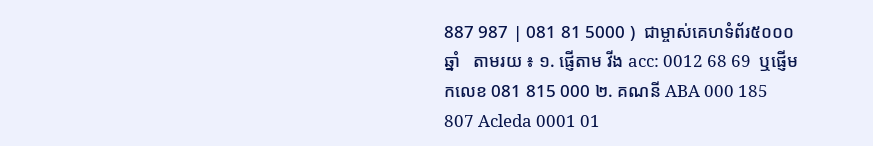887 987 | 081 81 5000 )  ជាម្ចាស់គេហទំព័រ៥០០០ឆ្នាំ   តាមរយ ៖ ១. ផ្ញើតាម វីង acc: 0012 68 69  ឬផ្ញើមកលេខ 081 815 000 ២. គណនី ABA 000 185 807 Acleda 0001 01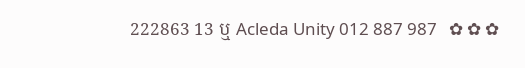222863 13 ឬ Acleda Unity 012 887 987   ✿ ✿ ✿